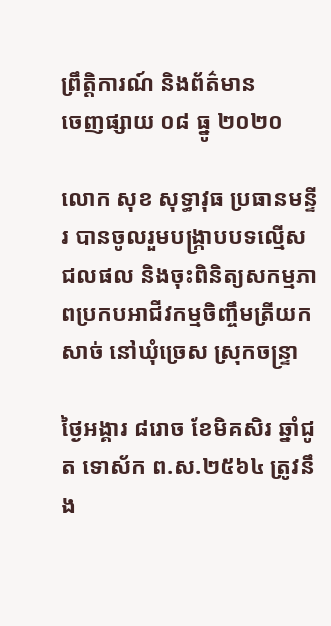ព្រឹត្តិការណ៍ និងព័ត៌មាន
ចេញផ្សាយ ០៨ ធ្នូ ២០២០

លោក សុខ សុទ្ធាវុធ ប្រធានមន្ទីរ បានចូលរួមបង្កា្របបទល្មើសជលផល និងចុះពិនិត្យសកម្មភាពប្រកបអាជីវកម្មចិញ្ចឹមត្រីយកសាច់ នៅឃុំច្រេស ស្រុកចន្ទ្រា

ថ្ងៃអង្គារ ៨រោច ខែមិគសិរ ឆ្នាំជូត ទោស័ក ព.ស.២៥៦៤ ត្រូវនឹង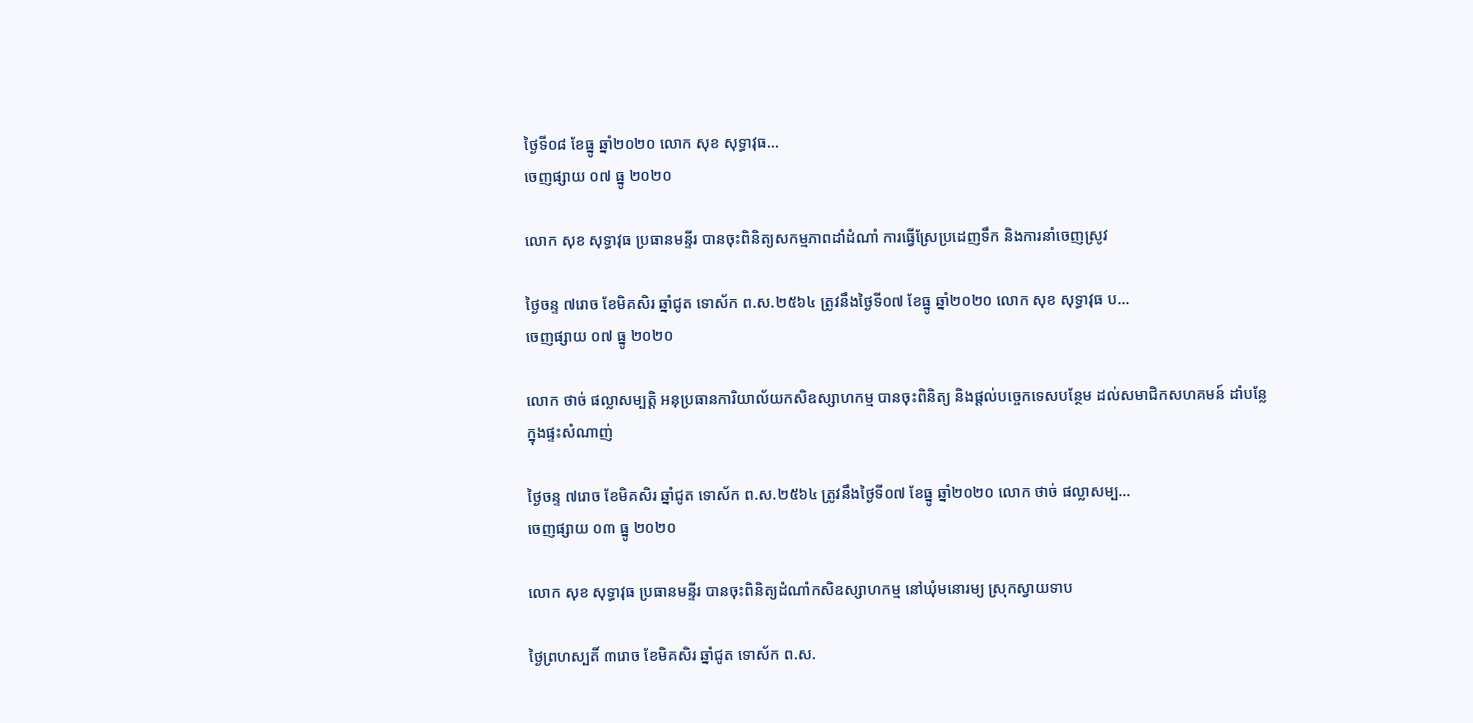ថ្ងៃទី០៨ ខែធ្នូ ឆ្នាំ២០២០ លោក សុខ សុទ្ធាវុធ...
ចេញផ្សាយ ០៧ ធ្នូ ២០២០

លោក សុខ សុទ្ធាវុធ ប្រធានមន្ទីរ បានចុះពិនិត្យសកម្មភាពដាំដំណាំ ការធ្វើស្រែប្រដេញទឹក និងការនាំចេញស្រូវ

ថ្ងៃចន្ទ ៧រោច ខែមិគសិរ ឆ្នាំជូត ទោស័ក ព.ស.២៥៦៤ ត្រូវនឹងថ្ងៃទី០៧ ខែធ្នូ ឆ្នាំ២០២០ លោក សុខ សុទ្ធាវុធ ប...
ចេញផ្សាយ ០៧ ធ្នូ ២០២០

លោក ថាច់ ផល្លាសម្បត្តិ អនុប្រធានការិយាល័យកសិឧស្សាហកម្ម បានចុះពិនិត្យ និងផ្តល់បច្ចេកទេសបន្ថែម ដល់សមាជិកសហគមន៍ ដាំបន្លែក្នុងផ្ទះសំណាញ់

ថ្ងៃចន្ទ ៧រោច ខែមិគសិរ ឆ្នាំជូត ទោស័ក ព.ស.២៥៦៤ ត្រូវនឹងថ្ងៃទី០៧ ខែធ្នូ ឆ្នាំ២០២០ លោក ថាច់ ផល្លាសម្ប...
ចេញផ្សាយ ០៣ ធ្នូ ២០២០

លោក សុខ សុទ្ធាវុធ ប្រធានមន្ទីរ បានចុះពិនិត្យដំណាំកសិឧស្សាហកម្ម នៅឃុំមនោរម្យ ស្រុកស្វាយទាប

ថ្ងៃព្រហស្បតិ៍ ៣រោច ខែមិគសិរ ឆ្នាំជូត ទោស័ក ព.ស.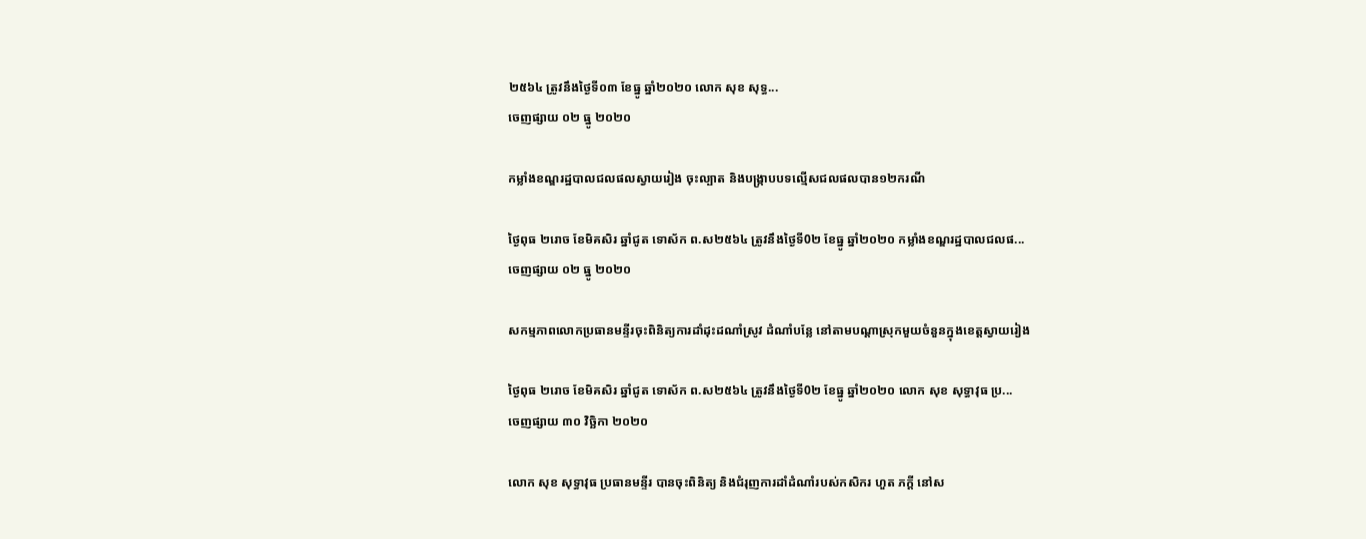២៥៦៤ ត្រូវនឹងថ្ងៃទី០៣ ខែធ្នូ ឆ្នាំ២០២០ លោក សុខ សុទ្ធ...
ចេញផ្សាយ ០២ ធ្នូ ២០២០

កម្លាំងខណ្ឌរដ្ឋបាលជលផលស្វាយរៀង ចុះល្បាត និងបង្ក្រាបបទល្មើសជលផលបាន១២ករណី

ថ្ងៃពុធ ២រោច ខែមិគសិរ ឆ្នាំជូត ទោស័ក ព.ស២៥៦៤ ត្រូវនឹងថ្ងៃទី0២ ខែធ្នូ ឆ្នាំ២០២០ កម្លាំងខណ្ឌរដ្ឋបាលជលផ...
ចេញផ្សាយ ០២ ធ្នូ ២០២០

សកម្មភាពលោកប្រធានមន្ទីរចុះពិនិត្យការដាំដុះដណាំស្រូវ ដំណាំបន្លែ នៅតាមបណ្តាស្រុកមួយចំនួនក្នុងខេត្តស្វាយរៀង

ថ្ងៃពុធ ២រោច ខែមិគសិរ ឆ្នាំជូត ទោស័ក ព.ស២៥៦៤ ត្រូវនឹងថ្ងៃទី0២ ខែធ្នូ ឆ្នាំ២០២០ លោក សុខ សុទ្ធាវុធ ប្រ...
ចេញផ្សាយ ៣០ វិច្ឆិកា ២០២០

លោក សុខ សុទ្ធាវុធ ប្រធានមន្ទីរ បានចុះពិនិត្យ និងជំរុញការដាំដំណាំរបស់កសិករ ហួត ភក្តី នៅស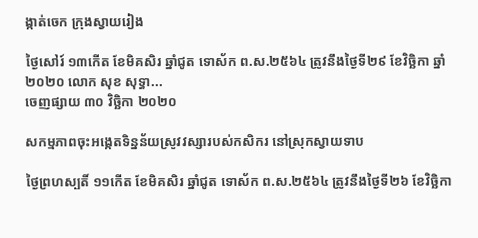ង្កាត់ចេក ក្រុងស្វាយរៀង

ថ្ងៃសៅរ៍ ១៣កើត ខែមិគសិរ ឆ្នាំជូត ទោស័ក ព.ស.២៥៦៤ ត្រូវនឹងថ្ងៃទី២៩ ខែវិច្ឆិកា ឆ្នាំ២០២០ លោក សុខ សុទ្ធា...
ចេញផ្សាយ ៣០ វិច្ឆិកា ២០២០

សកម្មភាពចុះអង្កេតទិន្នន័យស្រូវវស្សារបស់កសិករ នៅស្រុកស្វាយទាប

ថ្ងៃព្រហស្បតិ៍ ១១កើត ខែមិគសិរ ឆ្នាំជូត ទោស័ក ព.ស.២៥៦៤ ត្រូវនឹងថ្ងៃទី២៦ ខែវិច្ឆិកា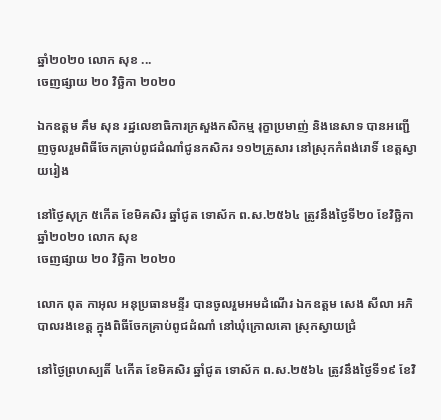ឆ្នាំ២០២០ លោក សុខ ...
ចេញផ្សាយ ២០ វិច្ឆិកា ២០២០

ឯកឧត្តម គឹម សុន រដ្ឋលេខាធិការក្រសួងកសិកម្ម រុក្ខាប្រមាញ់ និងនេសាទ បានអញ្ជើញចូលរួមពិធីចែកគ្រាប់ពូជដំណាំជូនកសិករ ១១២គ្រួសារ នៅស្រុកកំពង់រោទិ៍ ខេត្តស្វាយរៀង

នៅថ្ងៃសុក្រ ៥កើត ខែមិគសិរ ឆ្នាំជូត ទោស័ក ព.ស.២៥៦៤ ត្រូវនឹងថ្ងៃទី២០ ខែវិច្ឆិកា ឆ្នាំ២០២០ លោក សុខ
ចេញផ្សាយ ២០ វិច្ឆិកា ២០២០

លោក ពុត កាអុល អនុប្រធានមន្ទីរ បានចូលរួមអមដំណើរ ឯកឧត្តម សេង សីលា អភិបាលរងខេត្ត ក្នុងពិធីចែកគ្រាប់ពូជដំណាំ នៅឃុំក្រោលគោ ស្រុកស្វាយជ្រំ

នៅថ្ងៃព្រហស្បតិ៍ ៤កើត ខែមិគសិរ ឆ្នាំជូត ទោស័ក ព.ស.២៥៦៤ ត្រូវនឹងថ្ងៃទី១៩ ខែវិ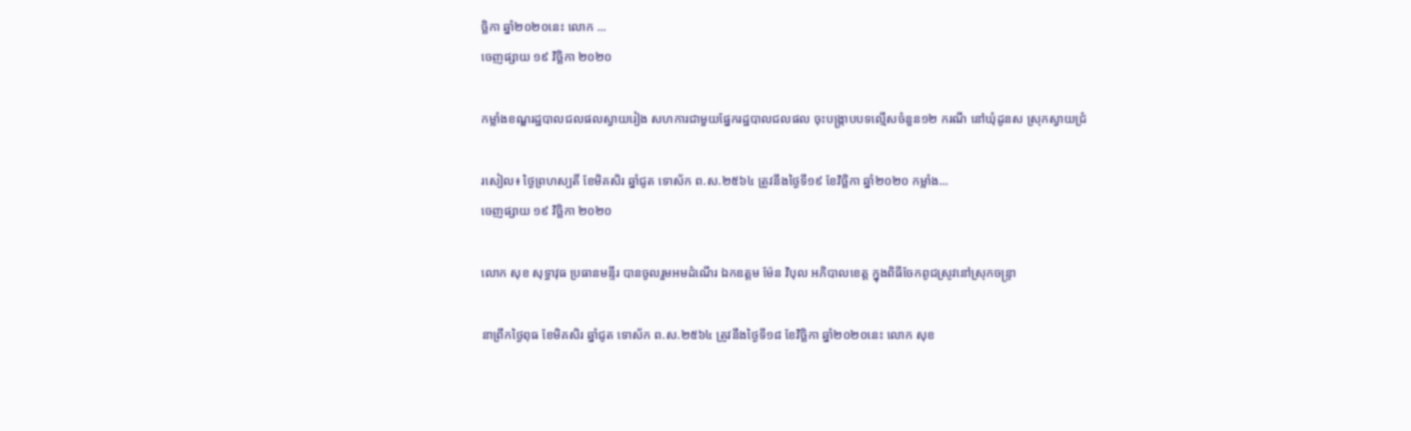ច្ឆិកា ឆ្នាំ២០២០នេះ លោក ...
ចេញផ្សាយ ១៩ វិច្ឆិកា ២០២០

កម្លាំងខណ្ឌរដ្ឋបាលជលផលស្វាយរៀង សហការជាមួយផ្នែករដ្ឋបាលជលផល ចុះបង្រ្កាបបទល្មើសចំនួន១២ ករណី នៅឃុំដូនស ស្រុកស្វាយជ្រំ

រសៀល៖ ថ្ងៃព្រហស្បតិ៍ ខែមិគសិរ ឆ្នាំជូត ទោស័ក ព.ស.២៥៦៤ ត្រូវនឹងថ្ងៃទី១៩ ខែវិច្ឆិកា ឆ្នាំ២០២០ កម្លាំង...
ចេញផ្សាយ ១៩ វិច្ឆិកា ២០២០

លោក សុខ សុទ្ធាវុធ ប្រធានមន្ទីរ បានចូលរួមអមដំណើរ ឯកឧត្តម ម៉ែន វិបុល អភិបាលខេត្ត ក្នុងពិធីចែកពូជស្រូវនៅស្រុកចន្ទ្រា

នាព្រឹកថ្ងៃពុធ ខែមិគសិរ ឆ្នាំជូត ទោស័ក ព.ស.២៥៦៤ ត្រូវនឹងថ្ងៃទី១៨ ខែវិច្ឆិកា ឆ្នាំ២០២០នេះ លោក សុខ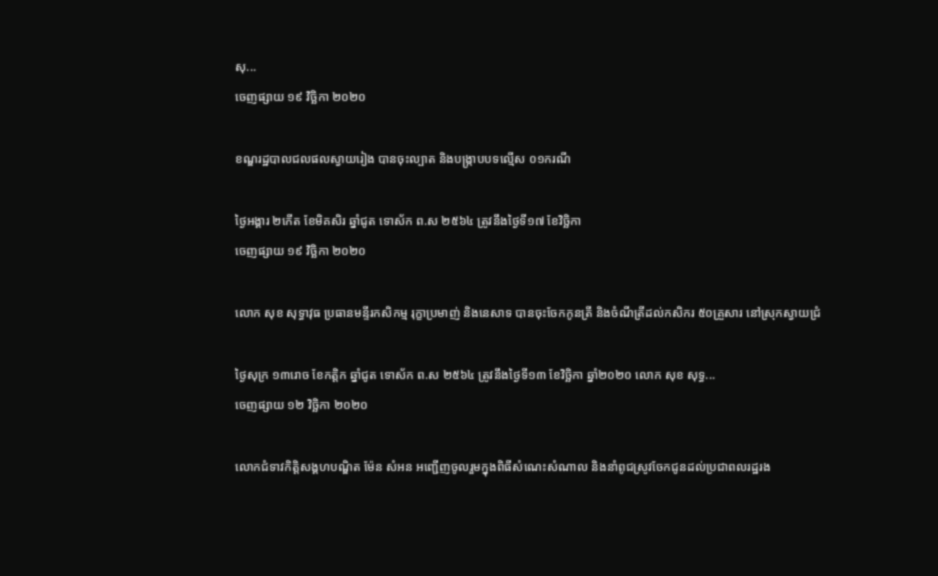សុ...
ចេញផ្សាយ ១៩ វិច្ឆិកា ២០២០

ខណ្ឌរដ្ឋបាលជលផលស្វាយរៀង បានចុះល្បាត និងបង្ក្រាបបទល្មើស ០១ករណី

ថ្ងៃអង្គារ ២កើត ខែមិគសិរ ឆ្នាំជូត ទោស័ក ព.ស ២៥៦៤ ត្រូវនឹងថ្ងៃទី១៧ ខែវិច្ឆិកា
ចេញផ្សាយ ១៩ វិច្ឆិកា ២០២០

លោក សុខ សុទ្ធាវុធ ប្រធានមន្ទីរកសិកម្ម រុក្ខាប្រមាញ់ និងនេសាទ បានចុះចែកកូនត្រី និងចំណីត្រីដល់កសិករ ៥០គ្រួសារ នៅស្រុកស្វាយជ្រំ

ថ្ងៃសុក្រ ១៣រោច ខែកត្តិក ឆ្នាំជូត ទោស័ក ព.ស ២៥៦៤ ត្រូវនឹងថ្ងៃទី១៣ ខែវិច្ឆិកា ឆ្នាំ២០២០ លោក សុខ សុទ្ធ...
ចេញផ្សាយ ១២ វិច្ឆិកា ២០២០

លោកជំទាវកិត្តិសង្គហបណ្ឌិត ម៉ែន សំអន អញ្ជើញចូលរួមក្នុងពិធីសំណេះសំណាល និងនាំពូជស្រូវចែកជូនដល់ប្រជាពលរដ្ឋរង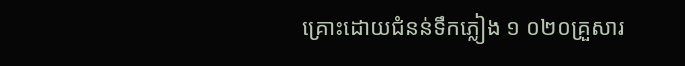គ្រោះដោយជំនន់ទឹកភ្លៀង ១ ០២០គ្រួសារ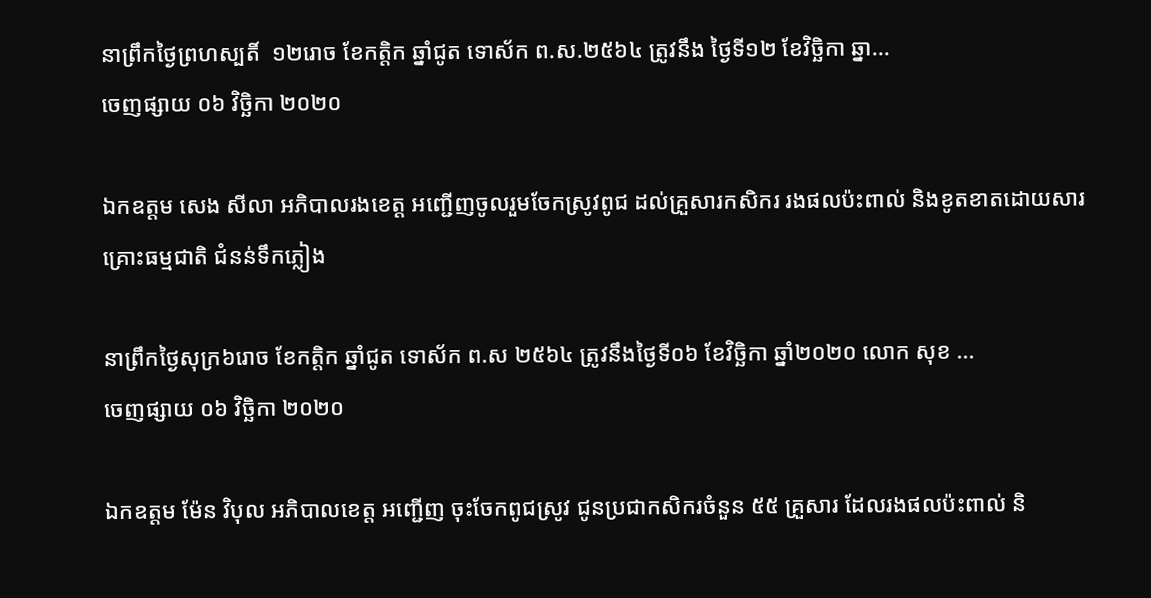នាព្រឹកថ្ងៃព្រហស្បតិ៍  ១២រោច ខែកត្តិក ឆ្នាំជូត ទោស័ក ព.ស.២៥៦៤ ត្រូវនឹង ថ្ងៃទី១២ ខែវិច្ឆិកា ឆ្នា...
ចេញផ្សាយ ០៦ វិច្ឆិកា ២០២០

ឯកឧត្តម សេង សីលា អភិបាលរងខេត្ត អញ្ជើញចូលរួមចែកស្រូវពូជ ដល់គ្រួសារកសិករ រងផលប៉ះពាល់ និងខូតខាតដោយសារគ្រោះធម្មជាតិ ជំនន់ទឹកភ្លៀង

នាព្រឹកថ្ងៃសុក្រ៦រោច ខែកត្តិក ឆ្នាំជូត ទោស័ក ព.ស ២៥៦៤ ត្រូវនឹងថ្ងៃទី០៦ ខែវិច្ឆិកា ឆ្នាំ២០២០ លោក សុខ ...
ចេញផ្សាយ ០៦ វិច្ឆិកា ២០២០

ឯកឧត្តម ម៉ែន វិបុល អភិបាលខេត្ត អញ្ជើញ ចុះចែកពូជស្រូវ ជូនប្រជាកសិករចំនួន ៥៥ គ្រួសារ ដែលរងផលប៉ះពាល់ និ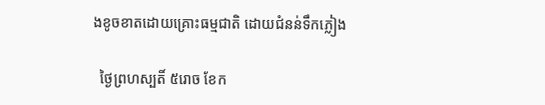ងខូចខាតដោយគ្រោះធម្មជាតិ ដោយជំនន់ទឹកភ្លៀង

  ថ្ងៃព្រហស្បតិ៍ ៥រោច ខែក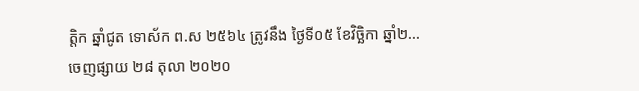ត្តិក ឆ្នាំជូត ទោស័ក ព.ស ២៥៦៤ ត្រូវនឹង ថ្ងៃទី០៥ ខែវិច្ឆិកា ឆ្នាំ២...
ចេញផ្សាយ ២៨ តុលា ២០២០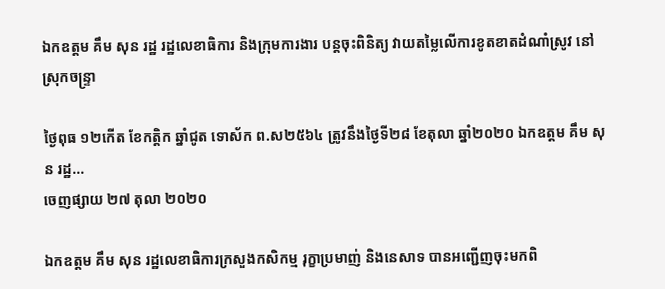ឯកឧត្តម គឹម សុន រដ្ឋ រដ្ឋលេខាធិការ និងក្រុមការងារ បន្តចុះពិនិត្យ វាយតម្លៃលើការខូតខាតដំណាំស្រូវ នៅស្រុកចន្ទ្រា

ថ្ងៃពុធ ១២កើត ខែកត្តិក ឆ្នាំជូត ទោស័ក ព.ស២៥៦៤ ត្រូវនឹងថ្ងៃទី២៨ ខែតុលា ឆ្នាំ២០២០ ឯកឧត្តម គឹម សុន រដ្ឋ...
ចេញផ្សាយ ២៧ តុលា ២០២០

ឯកឧត្តម គឹម សុន រដ្ឋលេខាធិការក្រសួងកសិកម្ម រុក្ខាប្រមាញ់ និងនេសាទ បានអញ្ជើញចុះមកពិ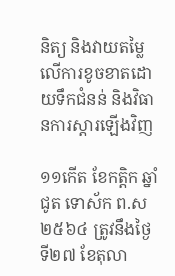និត្យ និងវាយតម្លៃលើការខូចខាតដោយទឹកជំនន់ និងវិធានការស្តារឡើងវិញ

១១កើត ខែកត្តិក ឆ្នាំជូត ទោស័ក ព.ស២៥៦៤ ត្រូវនឹងថ្ងៃទី២៧ ខែតុលា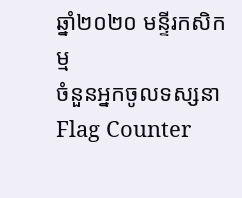ឆ្នាំ២០២០ មន្ទីរកសិកម្ម
ចំនួនអ្នកចូលទស្សនា
Flag Counter